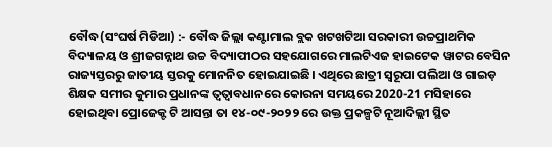ବୌଦ୍ଧ(ସଂଘର୍ଷ ମିଡିଆ) :- ବୌଦ୍ଧ ଜିଲ୍ଲା କଣ୍ଟାମାଲ ବ୍ଲକ ଖଟଖଟିଆ ସରକାରୀ ଉଚ୍ଚପ୍ରାଥମିକ ବିଦ୍ୟାଳୟ ଓ ଶ୍ରୀଜଗନ୍ନାଥ ଉଚ୍ଚ ବିଦ୍ୟାପୀଠର ସହଯୋଗରେ ମାଲଟିଏଜ ହାଇଟେକ ୱାଟର ବେସିନ ରାଜ୍ୟସ୍ତରରୁ ଜାତୀୟ ସ୍ତରକୁ ମୋନନିତ ହୋଇଯାଇଛି । ଏଥିରେ ଛାତ୍ରୀ ସ୍ୱରୂପା ପଲିଆ ଓ ଗାଇଡ଼ ଶିକ୍ଷକ ସମୀର କୁମାର ପ୍ରଧାନଙ୍କ ତ୍ୱତ୍ଵାବଧାନରେ କୋରନା ସମୟରେ 2020-21 ମସିହାରେ ହୋଇଥିବା ପ୍ରୋଜେକ୍ଟ ଟି ଆସନ୍ତା ତା ୧୪-୦୯-୨୦୨୨ ରେ ଉକ୍ତ ପ୍ରକଳ୍ପଟି ନୂଆଦିଲ୍ଲୀ ସ୍ଥିତ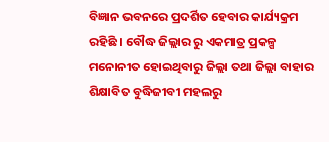ବିଜ୍ଞାନ ଭବନରେ ପ୍ରଦର୍ଶିତ ହେବାର କାର୍ଯ୍ୟକ୍ରମ ରହିଛି । ବୌଦ୍ଧ ଜିଲ୍ଲାର ରୁ ଏକମାତ୍ର ପ୍ରକଳ୍ପ ମନୋନୀତ ହୋଇଥିବାରୁ ଜିଲ୍ଲା ତଥା ଜିଲ୍ଲା ବାହାର ଶିକ୍ଷାବିତ ବୁଦ୍ଧିଜୀବୀ ମହଲରୁ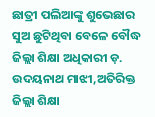ଛାତ୍ରୀ ପଲିଆଙ୍କୁ ଶୁଭେଛାର ସୁଅ ଛୁଟିଥିବା ବେଳେ ବୌଦ୍ଧ ଜିଲ୍ଲା ଶିକ୍ଷା ଅଧିକାରୀ ଡ଼. ଉଦୟନାଥ ମାଝୀ,ଅତିରିକ୍ତ ଜିଲ୍ଲା ଶିକ୍ଷା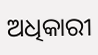ଅଧିକାରୀ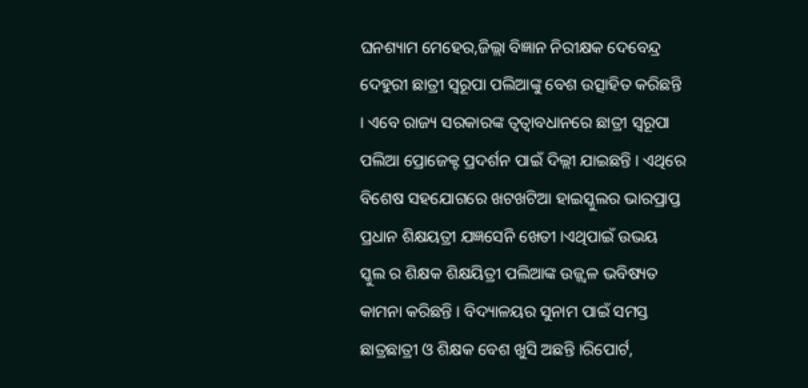ଘନଶ୍ୟାମ ମେହେର,ଜିଲ୍ଲା ବିଜ୍ଞାନ ନିରୀକ୍ଷକ ଦେବେନ୍ଦ୍ର ଦେହୁରୀ ଛାତ୍ରୀ ସ୍ୱରୂପା ପଲିଆଙ୍କୁ ବେଶ ଉତ୍ସାହିତ କରିଛନ୍ତି । ଏବେ ରାଜ୍ୟ ସରକାରଙ୍କ ତ୍ୱତ୍ଵାବଧାନରେ ଛାତ୍ରୀ ସ୍ୱରୂପା ପଲିଆ ପ୍ରୋଜେକ୍ଟ ପ୍ରଦର୍ଶନ ପାଇଁ ଦିଲ୍ଲୀ ଯାଇଛନ୍ତି । ଏଥିରେ ବିଶେଷ ସହଯୋଗରେ ଖଟଖଟିଆ ହାଇସ୍କୁଲର ଭାରପ୍ରାପ୍ତ ପ୍ରଧାନ ଶିକ୍ଷୟତ୍ରୀ ଯଜ୍ଞସେନି ଖେତୀ ।ଏଥିପାଇଁ ଉଭୟ ସ୍କୁଲ ର ଶିକ୍ଷକ ଶିକ୍ଷୟିତ୍ରୀ ପଲିଆଙ୍କ ଉଜ୍ଜ୍ୱଳ ଭବିଷ୍ୟତ କାମନା କରିଛନ୍ତି । ବିଦ୍ୟାଳୟର ସୁନାମ ପାଇଁ ସମସ୍ତ ଛାତ୍ରଛାତ୍ରୀ ଓ ଶିକ୍ଷକ ବେଶ ଖୁସି ଅଛନ୍ତି ।ରିପୋର୍ଟ,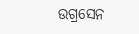ଉଗ୍ରସେନ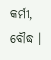କର୍ମୀ, ବୌଦ୍ଧ ।